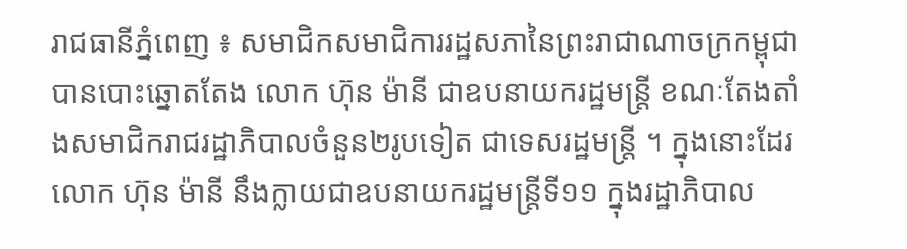រាជធានីភ្នំពេញ ៖ សមាជិកសមាជិការរដ្ឋសភានៃព្រះរាជាណាចក្រកម្ពុជាបានបោះឆ្នោតតែង លោក ហ៊ុន ម៉ានី ជាឧបនាយករដ្ឋមន្ត្រី ខណៈតែងតាំងសមាជិករាជរដ្ឋាភិបាលចំនួន២រូបទៀត ជាទេសរដ្ឋមន្ត្រី ។ ក្នុងនោះដែរ លោក ហ៊ុន ម៉ានី នឹងក្លាយជាឧបនាយករដ្ឋមន្ត្រីទី១១ ក្នុងរដ្ឋាភិបាល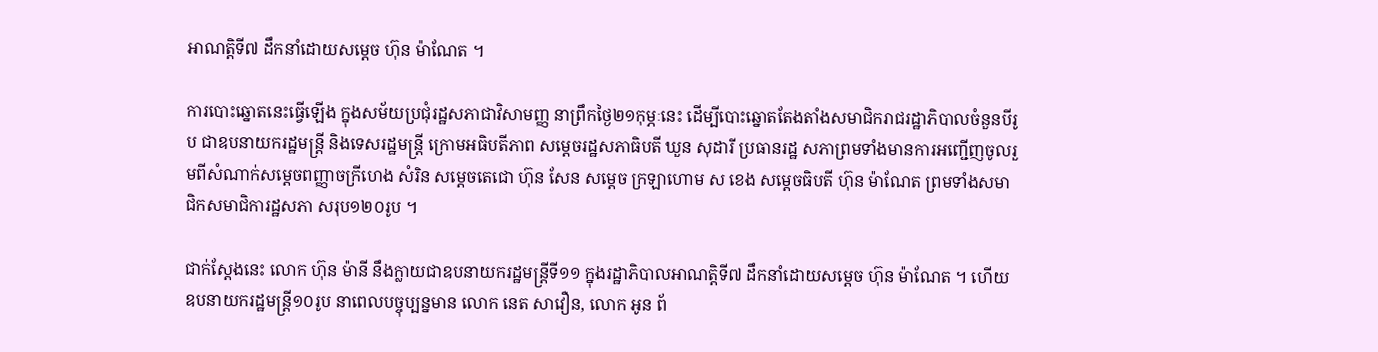អាណត្តិទី៧ ដឹកនាំដោយសម្តេច ហ៊ុន ម៉ាណែត ។

ការបោះឆ្នោតនេះធ្វើឡើង ក្នុងសម័យប្រជុំរដ្ឋសភាជាវិសាមញ្ញ នាព្រឹកថ្ងៃ២១កុម្ភៈនេះ ដើម្បីបោះឆ្នោតតែងតាំងសមាជិករាជរដ្ឋាភិបាលចំនួនបីរូប ជាឧបនាយករដ្ឋមន្ត្រី និងទេសរដ្ឋមន្ត្រី ក្រោមអធិបតីភាព សម្តេចរដ្ឋសភាធិបតី ឃួន សុដារី ប្រធានរដ្ឋ សភាព្រមទាំងមានការអញ្ជើញចូលរួមពីសំណាក់សម្តេចពញ្ញាចក្រីហេង សំរិន សម្តេចតេជោ ហ៊ុន សែន សម្តេច ក្រឡាហោម ស ខេង សម្តេចធិបតី ហ៊ុន ម៉ាណែត ព្រមទាំងសមាជិកសមាជិការដ្ឋសភា សរុប១២០រូប ។

ជាក់ស្តែងនេះ លោក ហ៊ុន ម៉ានី នឹងក្លាយជាឧបនាយករដ្ឋមន្ត្រីទី១១ ក្នុងរដ្ឋាភិបាលអាណត្តិទី៧ ដឹកនាំដោយសម្តេច ហ៊ុន ម៉ាណែត ។ ហើយឧបនាយករដ្ឋមន្ត្រី១០រូប នាពេលបច្ចុប្បន្នមាន លោក នេត សាវឿន, លោក អូន ព័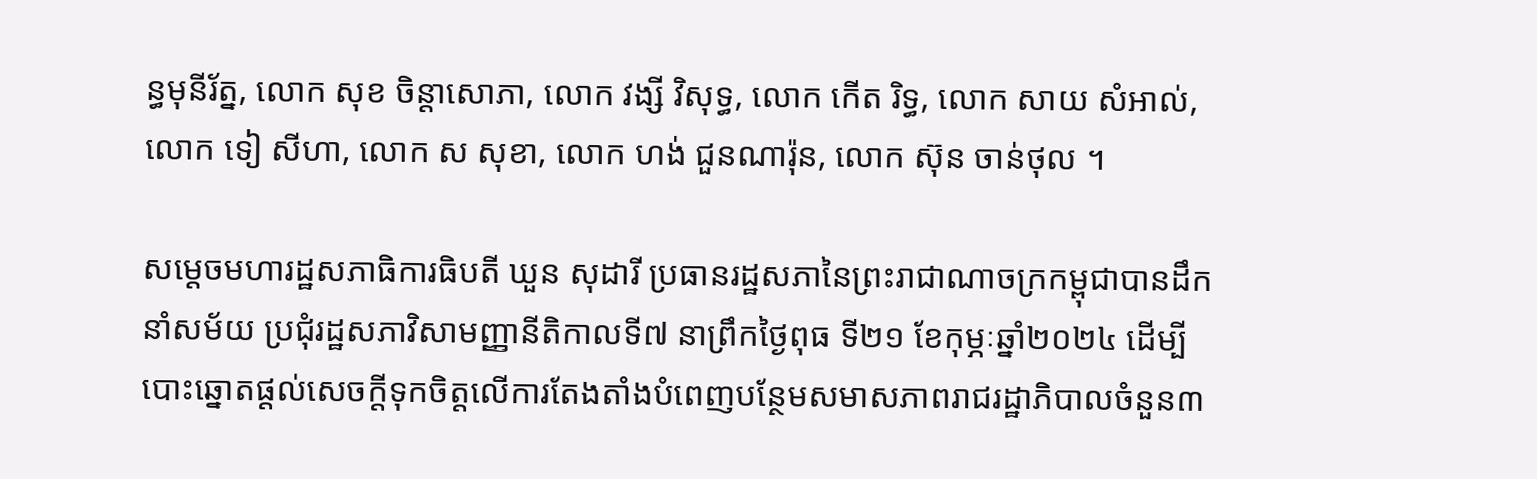ន្ធមុនីរ័ត្ន, លោក សុខ ចិន្តាសោភា, លោក វង្សី វិសុទ្ធ, លោក កើត រិទ្ធ, លោក សាយ សំអាល់, លោក ទៀ សីហា, លោក ស សុខា, លោក ហង់ ជួនណារ៉ុន, លោក ស៊ុន ចាន់ថុល ។

សម្តេចមហារដ្ឋសភាធិការធិបតី ឃួន សុដារី ប្រធានរដ្ឋសភានៃព្រះរាជាណាចក្រកម្ពុជាបានដឹកនាំសម័យ ប្រជុំរដ្ឋសភាវិសាមញ្ញានីតិកាលទី៧ នាព្រឹកថ្ងៃពុធ ទី២១ ខែកុម្ភៈឆ្នាំ២០២៤ ដើម្បីបោះឆ្នោតផ្តល់សេចក្តីទុកចិត្តលើការតែងតាំងបំពេញបន្ថែមសមាសភាពរាជរដ្ឋាភិបាលចំនួន៣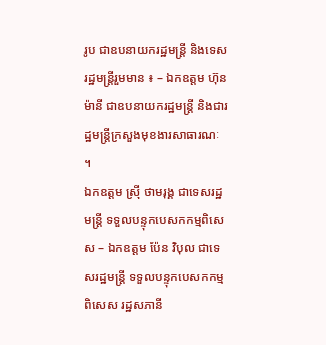រូប ជាឧបនាយករដ្ឋមន្ត្រី និងទេសរដ្ឋមន្ត្រីរួមមាន ៖ – ឯកឧត្តម ហ៊ុន ម៉ានី ជាឧបនាយករដ្ឋមន្ត្រី និងជារដ្ឋមន្ត្រីក្រសួងមុខងារសាធារណៈ ។
ឯកឧត្តម ស្រ៊ី ថាមរុង្គ ជាទេសរដ្ឋមន្ត្រី ទទួលបន្ទុកបេសកកម្មពិសេស – ឯកឧត្តម ប៉ែន វិបុល ជាទេសរដ្ឋមន្ត្រី ទទួលបន្ទុកបេសកកម្មពិសេស រដ្ឋសភានី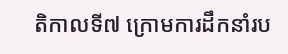តិកាលទី៧ ក្រោមការដឹកនាំរប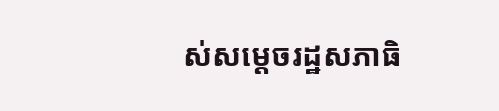ស់សម្តេចរដ្ឋសភាធិ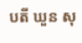បតី ឃួន សុ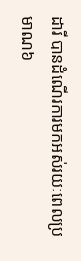ដារី បានដំណើរការមកអស់រយៈពេលប្រមាណ៦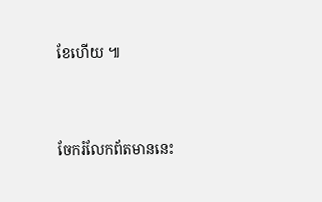ខែហើយ ៕




ចែករំលែកព័តមាននេះ